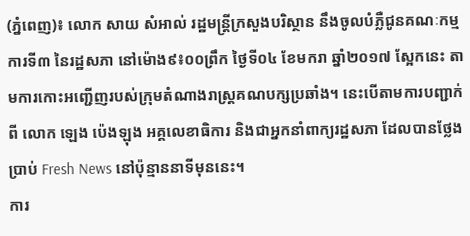(ភ្នំពេញ)៖ លោក សាយ សំអាល់ រដ្ឋមន្រ្តីក្រសួងបរិស្ថាន នឹងចូលបំភ្លឺជូនគណៈកម្មការទី៣ នៃរដ្ឋសភា នៅម៉ោង៩៖០០ព្រឹក ថ្ងៃទី០៤ ខែមករា ឆ្នាំ២០១៧ ស្អែកនេះ តាមការកោះអញ្ជើញរបស់ក្រុមតំណាងរាស្រ្តគណបក្សប្រឆាំង។ នេះបើតាមការបញ្ជាក់ពី លោក ឡេង ប៉េងឡុង អគ្គលេខាធិការ និងជាអ្នកនាំពាក្យរដ្ឋសភា ដែលបានថ្លែងប្រាប់ Fresh News នៅប៉ុន្មាននាទីមុននេះ។
ការ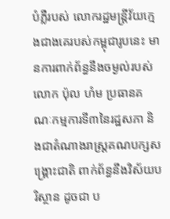បំភ្លឺរបស់ លោករដ្ឋមន្រ្តីវ័យក្មេងជាងគេរបស់កម្ពុជារូបនេះ មានការពាក់ព័ន្ធនឹងចម្ងល់របស់ លោក ប៉ុល ហំម ប្រធានគណៈកម្មការទី៣នៃរដ្ឋសភា និងជាតំណាងរាស្រ្តគណបក្សសង្រ្គោះជាតិ ពាក់ព័ន្ធនឹងវិស័យបរិស្ថាន ដូចជា ប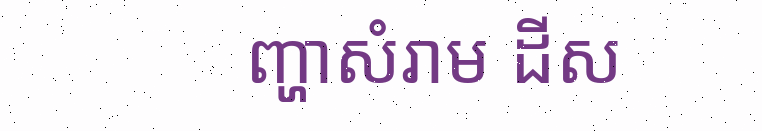ញ្ហាសំរាម ដីស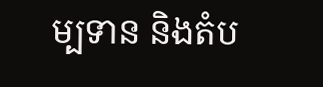ម្បទាន និងតំប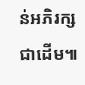ន់អភិរក្សជាដើម៕